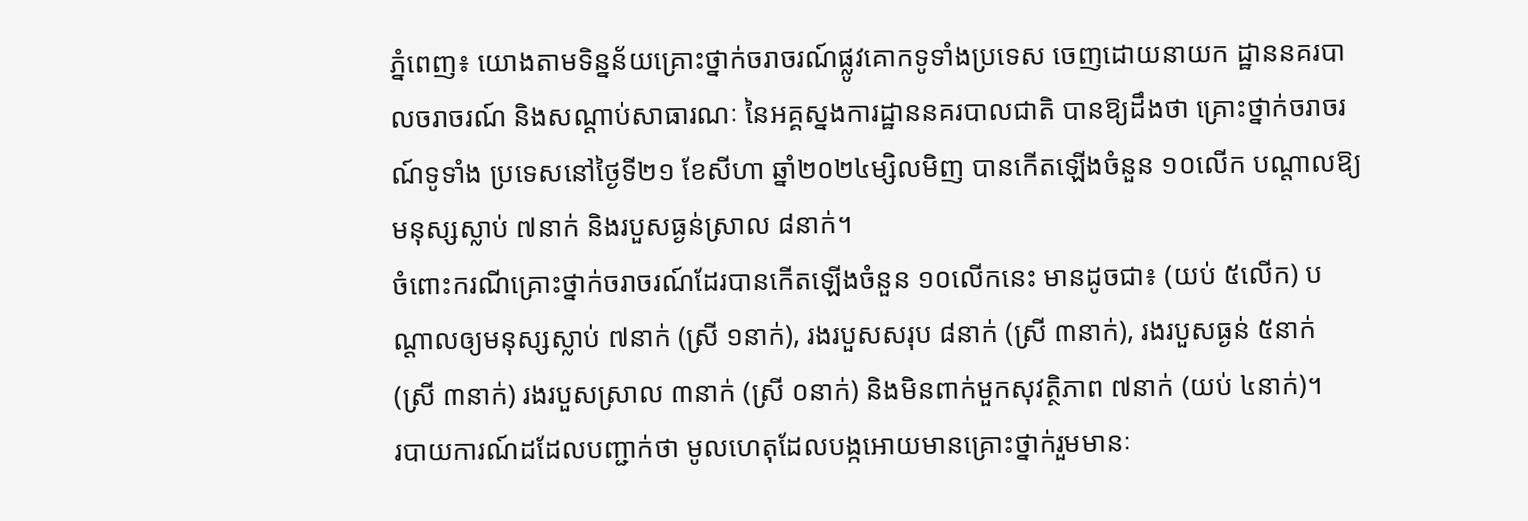ភ្នំពេញ៖ យោងតាមទិន្នន័យគ្រោះថ្នាក់ចរាចរណ៍ផ្លូវគោកទូទាំងប្រទេស ចេញដោយនាយក ដ្ឋាននគរបាលចរាចរណ៍ និងសណ្តាប់សាធារណៈ នៃអគ្គស្នងការដ្ឋាននគរបាលជាតិ បានឱ្យដឹងថា គ្រោះថ្នាក់ចរាចរណ៍ទូទាំង ប្រទេសនៅថ្ងៃទី២១ ខែសីហា ឆ្នាំ២០២៤ម្សិលមិញ បានកើតឡើងចំនួន ១០លើក បណ្តាលឱ្យមនុស្សស្លាប់ ៧នាក់ និងរបួសធ្ងន់ស្រាល ៨នាក់។
ចំពោះករណីគ្រោះថ្នាក់ចរាចរណ៍ដែរបានកើតឡើងចំនួន ១០លើកនេះ មានដូចជា៖ (យប់ ៥លើក) បណ្តាលឲ្យមនុស្សស្លាប់ ៧នាក់ (ស្រី ១នាក់), រងរបួសសរុប ៨នាក់ (ស្រី ៣នាក់), រងរបួសធ្ងន់ ៥នាក់ (ស្រី ៣នាក់) រងរបួសស្រាល ៣នាក់ (ស្រី ០នាក់) និងមិនពាក់មួកសុវត្ថិភាព ៧នាក់ (យប់ ៤នាក់)។
របាយការណ៍ដដែលបញ្ជាក់ថា មូលហេតុដែលបង្កអោយមានគ្រោះថ្នាក់រួមមានៈ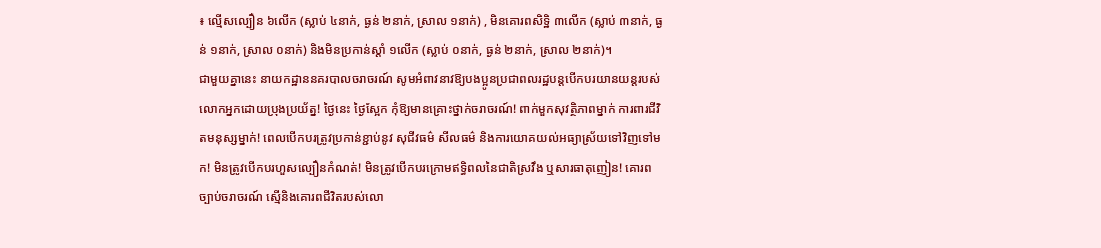៖ ល្មើសល្បឿន ៦លើក (ស្លាប់ ៤នាក់, ធ្ងន់ ២នាក់, ស្រាល ១នាក់) , មិនគោរពសិទិ្ឋ ៣លើក (ស្លាប់ ៣នាក់, ធ្ងន់ ១នាក់, ស្រាល ០នាក់) និងមិនប្រកាន់ស្តាំ ១លើក (ស្លាប់ ០នាក់, ធ្ងន់ ២នាក់, ស្រាល ២នាក់)។
ជាមួយគ្នានេះ នាយកដ្ឋាននគរបាលចរាចរណ៍ សូមអំពាវនាវឱ្យបងប្អូនប្រជាពលរដ្ឋបន្តបើកបរយានយន្តរបស់លោកអ្នកដោយប្រុងប្រយ័ត្ន! ថ្ងៃនេះ ថ្ងៃស្អែក កុំឱ្យមានគ្រោះថ្នាក់ចរាចរណ៍! ពាក់មួកសុវត្ថិភាពម្នាក់ ការពារជីវិតមនុស្សម្នាក់! ពេលបើកបរត្រូវប្រកាន់ខ្ជាប់នូវ សុជីវធម៌ សីលធម៌ និងការយោគយល់អធ្យាស្រ័យទៅវិញទៅមក! មិនត្រូវបើកបរហួសល្បឿនកំណត់! មិនត្រូវបើកបរក្រោមឥទ្ធិពលនៃជាតិស្រវឹង ឬសារធាតុញៀន! គោរពច្បាប់ចរាចរណ៍ ស្មេីនិងគោរពជីវិតរបស់លោ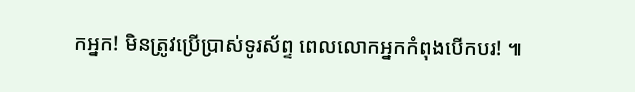កអ្នក! មិនត្រូវប្រើប្រាស់ទូរស័ព្ទ ពេលលោកអ្នកកំពុងបើកបរ! ៕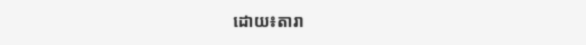ដោយ៖តារា